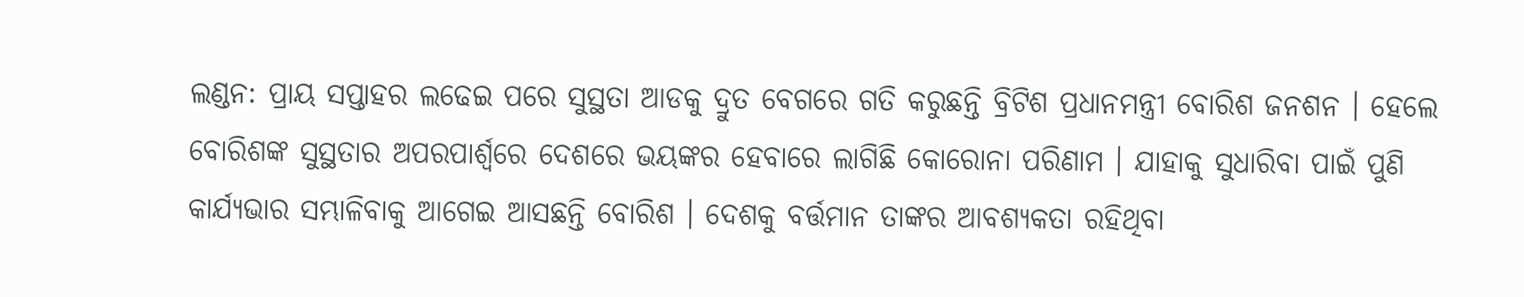ଲଣ୍ଡନ: ପ୍ରାୟ ସପ୍ତାହର ଲଢେଇ ପରେ ସୁସ୍ଥତା ଆଡକୁ ଦ୍ରୁତ ବେଗରେ ଗତି କରୁଛନ୍ତି ବ୍ରିଟିଶ ପ୍ରଧାନମନ୍ତ୍ରୀ ବୋରିଶ ଜନଶନ । ହେଲେ ବୋରିଶଙ୍କ ସୁସ୍ଥତାର ଅପରପାର୍ଶ୍ବରେ ଦେଶରେ ଭୟଙ୍କର ହେବାରେ ଲାଗିଛି କୋରୋନା ପରିଣାମ । ଯାହାକୁ ସୁଧାରିବା ପାଇଁ ପୁଣି କାର୍ଯ୍ୟଭାର ସମ୍ଭାଳିବାକୁ ଆଗେଇ ଆସଛନ୍ତି ବୋରିଶ । ଦେଶକୁ ବର୍ତ୍ତମାନ ତାଙ୍କର ଆବଶ୍ୟକତା ରହିଥିବା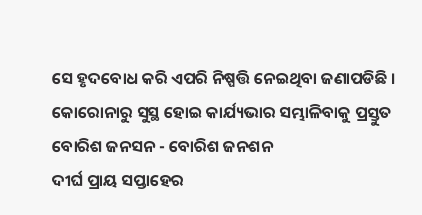ସେ ହୃଦବୋଧ କରି ଏପରି ନିଷ୍ପତ୍ତି ନେଇଥିବା ଜଣାପଡିଛି ।
କୋରୋନାରୁ ସୁସ୍ଥ ହୋଇ କାର୍ଯ୍ୟଭାର ସମ୍ଭାଳିବାକୁ ପ୍ରସ୍ତୁତ ବୋରିଶ ଜନସନ - ବୋରିଶ ଜନଶନ
ଦୀର୍ଘ ପ୍ରାୟ ସପ୍ତାହେର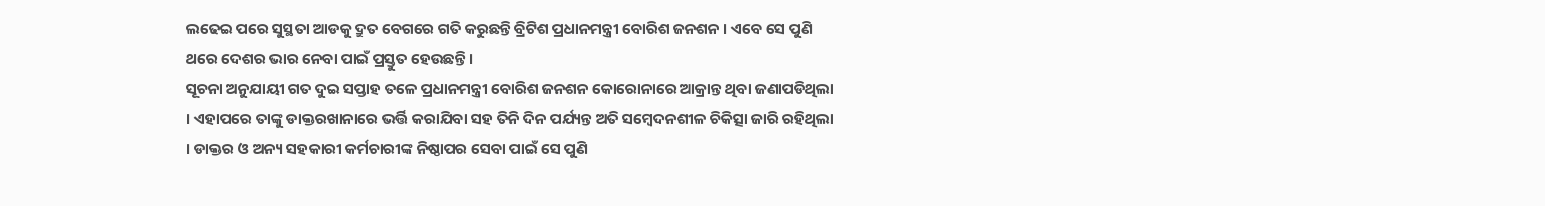ଲଢେଇ ପରେ ସୁସ୍ଥତା ଆଡକୁ ଦ୍ରୁତ ବେଗରେ ଗତି କରୁଛନ୍ତି ବ୍ରିଟିଶ ପ୍ରଧାନମନ୍ତ୍ରୀ ବୋରିଶ ଜନଶନ । ଏବେ ସେ ପୁଣି ଥରେ ଦେଶର ଭାର ନେବା ପାଇଁ ପ୍ରସ୍ତୁତ ହେଉଛନ୍ତି ।
ସୂଚନା ଅନୁଯାୟୀ ଗତ ଦୁଇ ସପ୍ତାହ ତଳେ ପ୍ରଧାନମନ୍ତ୍ରୀ ବୋରିଶ ଜନଶନ କୋରୋନାରେ ଆକ୍ରାନ୍ତ ଥିବା ଜଣାପଡିଥିଲା । ଏହାପରେ ତାଙ୍କୁ ଡାକ୍ତରଖାନାରେ ଭର୍ତ୍ତି କରାଯିବା ସହ ତିନି ଦିନ ପର୍ଯ୍ୟନ୍ତ ଅତି ସମ୍ବେଦନଶୀଳ ଚିକିତ୍ସା ଜାରି ରହିଥିଲା । ଡାକ୍ତର ଓ ଅନ୍ୟ ସହକାରୀ କର୍ମଚାରୀଙ୍କ ନିଷ୍ଠାପର ସେବା ପାଇଁ ସେ ପୁଣି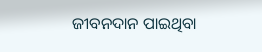ଜୀବନଦାନ ପାଇଥିବା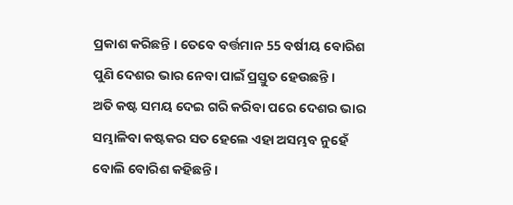ପ୍ରକାଶ କରିଛନ୍ତି । ତେବେ ବର୍ତ୍ତମାନ 55 ବର୍ଷୀୟ ବୋରିଶ ପୁଣି ଦେଶର ଭାର ନେବା ପାଇଁ ପ୍ରସ୍ତୁତ ହେଉଛନ୍ତି ।
ଅତି କଷ୍ଟ ସମୟ ଦେଇ ଗରି କରିବା ପରେ ଦେଶର ଭାର ସମ୍ଭାଳିବା କଷ୍ଟକର ସତ ହେଲେ ଏହା ଅସମ୍ଭବ ନୁହେଁ ବୋଲି ବୋରିଶ କହିଛନ୍ତି ।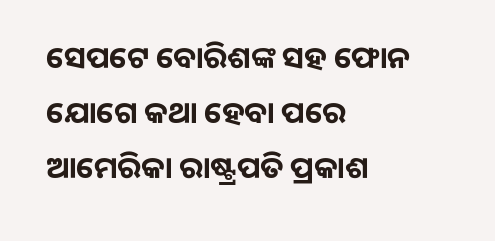ସେପଟେ ବୋରିଶଙ୍କ ସହ ଫୋନ ଯୋଗେ କଥା ହେବା ପରେ ଆମେରିକା ରାଷ୍ଟ୍ରପତି ପ୍ରକାଶ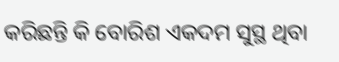କରିଛନ୍ତି କି ବୋରିଶ ଏକଦମ ସୁସ୍ଥ ଥିବା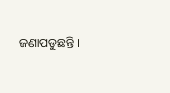ଜଣାପଡୁଛନ୍ତି ।